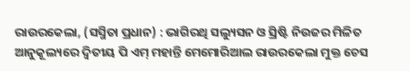ରାଉରକେଲା, (ସସ୍ମିତା ପ୍ରଧାନ) : ଭାଗିରଥି ସଲ୍ୟୁସନ ଓ ସ୍ରିଷ୍ଟି ନିଉଜର ମିଳିତ ଆନୁକୂଲ୍ୟରେ ଦ୍ୱିତୀୟ ପି ଏମ୍ ମହାନ୍ତି ମେମୋରିଆଲ ରାଉରକେଲା ମୁକ୍ତ ଚେସ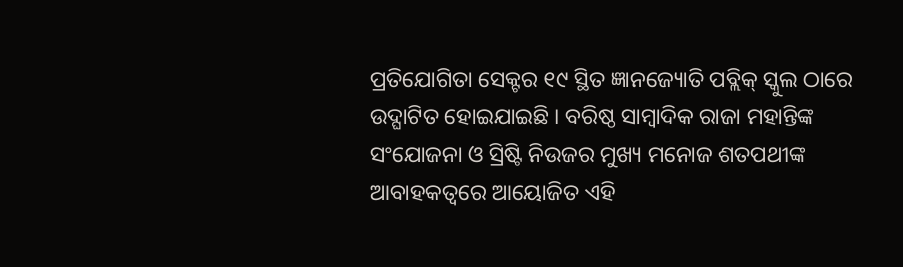ପ୍ରତିଯୋଗିତା ସେକ୍ଟର ୧୯ ସ୍ଥିତ ଜ୍ଞାନଜ୍ୟୋତି ପବ୍ଲିକ୍ ସ୍କୁଲ ଠାରେ ଉଦ୍ଘାଟିତ ହୋଇଯାଇଛି । ବରିଷ୍ଠ ସାମ୍ବାଦିକ ରାଜା ମହାନ୍ତିଙ୍କ ସଂଯୋଜନା ଓ ସ୍ରିଷ୍ଟି ନିଉଜର ମୁଖ୍ୟ ମନୋଜ ଶତପଥୀଙ୍କ ଆବାହକତ୍ୱରେ ଆୟୋଜିତ ଏହି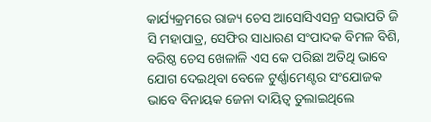କାର୍ଯ୍ୟକ୍ରମରେ ରାଜ୍ୟ ଚେସ ଆସୋସିଏସନ୍ର ସଭାପତି ଜି ସି ମହାପାତ୍ର, ସେଫିର ସାଧାରଣ ସଂପାଦକ ବିମଳ ବିଶି, ବରିଷ୍ଠ ଚେସ ଖେଳାଳି ଏସ କେ ପରିଛା ଅତିଥି ଭାବେ ଯୋଗ ଦେଇଥିବା ବେଳେ ଟୁର୍ଣ୍ଣାମେଣ୍ଟର ସଂଯୋଜକ ଭାବେ ବିନାୟକ ଜେନା ଦାୟିତ୍ୱ ତୁଲାଇଥିଲେ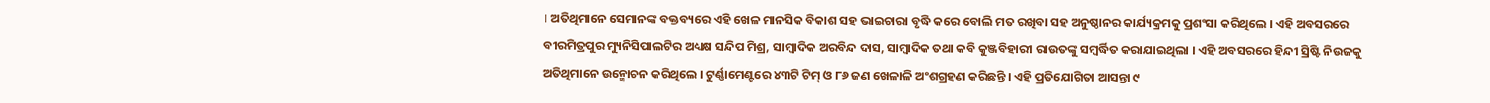। ଅତିଥିମାନେ ସେମାନଙ୍କ ବକ୍ତବ୍ୟରେ ଏହି ଖେଳ ମାନସିକ ବିକାଶ ସହ ଭାଇଚାରା ବୃଦ୍ଧି କରେ ବୋଲି ମତ ରଖିବା ସହ ଅନୁଷ୍ଠାନର କାର୍ଯ୍ୟକ୍ରମକୁ ପ୍ରଶଂସା କରିଥିଲେ । ଏହି ଅବସରରେ ବୀରମିତ୍ରପୁର ମ୍ୟୁନିସିପାଲଟିର ଅଧ୍ୟକ୍ଷ ସନ୍ଦିପ ମିଶ୍ର, ସାମ୍ବାଦିକ ଅରବିନ୍ଦ ଦାସ, ସାମ୍ବାଦିକ ତଥା କବି କୁଞ୍ଜବିହାରୀ ରାଉତଙ୍କୁ ସମ୍ବର୍ଦ୍ଧିତ କରାଯାଇଥିଲା । ଏହି ଅବସରରେ ହିନ୍ଦୀ ସ୍ରିଷ୍ଟି ନିଉଜକୁ ଅତିଥିମାନେ ଉନ୍ମୋଚନ କରିଥିଲେ । ଟୁର୍ଣ୍ଣାମେଣ୍ଟରେ ୪୩ଟି ଟିମ୍ ଓ ୮୬ ଜଣ ଖେଳାଳି ଅଂଶଗ୍ରହଣ କରିଛନ୍ତି । ଏହି ପ୍ରତିଯୋଗିତା ଆସନ୍ତା ୯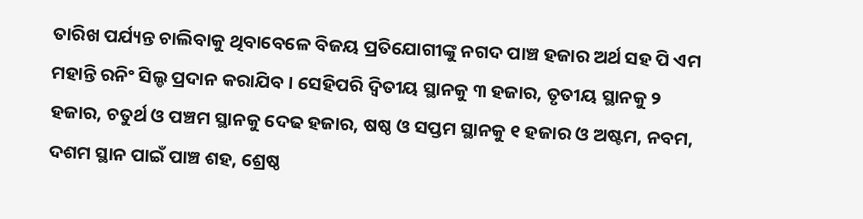ତାରିଖ ପର୍ଯ୍ୟନ୍ତ ଚାଲିବାକୁ ଥିବାବେଳେ ବିଜୟ ପ୍ରତିଯୋଗୀଙ୍କୁ ନଗଦ ପାଞ୍ଚ ହଜାର ଅର୍ଥ ସହ ପି ଏମ ମହାନ୍ତି ରନିଂ ସିଲ୍ଡ ପ୍ରଦାନ କରାଯିବ । ସେହିପରି ଦ୍ୱିତୀୟ ସ୍ଥାନକୁ ୩ ହଜାର, ତୃତୀୟ ସ୍ଥାନକୁ ୨ ହଜାର, ଚତୁର୍ଥ ଓ ପଞ୍ଚମ ସ୍ଥାନକୁ ଦେଢ ହଜାର, ଷଷ୍ଠ ଓ ସପ୍ତମ ସ୍ଥାନକୁ ୧ ହଜାର ଓ ଅଷ୍ଟମ, ନବମ, ଦଶମ ସ୍ଥାନ ପାଇଁ ପାଞ୍ଚ ଶହ, ଶ୍ରେଷ୍ଠ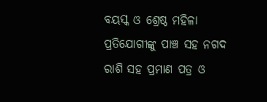ବୟସ୍କ ଓ ଶ୍ରେଷ୍ଠ ମହିଳା ପ୍ରତିଯୋଗୀଙ୍କୁ ପାଞ୍ଚ ସହ ନଗଦ ରାଶି ସହ ପ୍ରମାଣ ପତ୍ର ଓ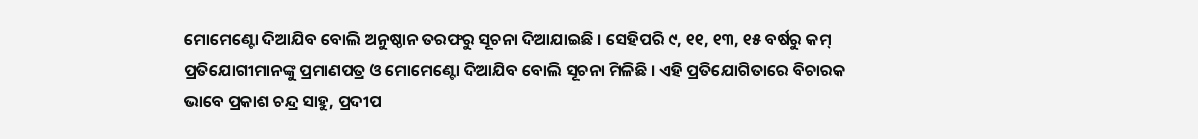ମୋମେଣ୍ଟୋ ଦିଆଯିବ ବୋଲି ଅନୁଷ୍ଠାନ ତରଫରୁ ସୂଚନା ଦିଆଯାଇଛି । ସେହିପରି ୯, ୧୧, ୧୩, ୧୫ ବର୍ଷରୁ କମ୍ ପ୍ରତିଯୋଗୀମାନଙ୍କୁ ପ୍ରମାଣପତ୍ର ଓ ମୋମେଣ୍ଟୋ ଦିଆଯିବ ବୋଲି ସୂଚନା ମିଳିଛି । ଏହି ପ୍ରତିଯୋଗିତାରେ ବିଚାରକ ଭାବେ ପ୍ରକାଶ ଚନ୍ଦ୍ର ସାହୁ, ପ୍ରଦୀପ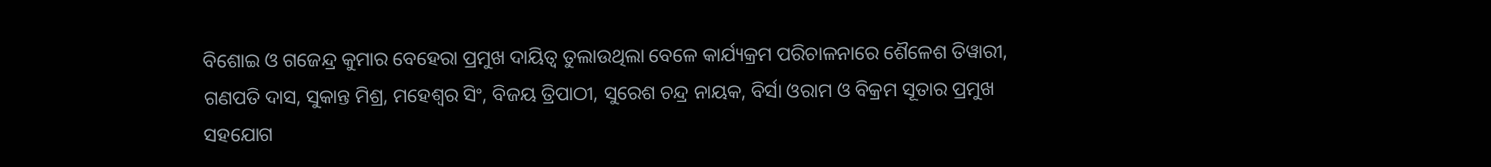ବିଶୋଇ ଓ ଗଜେନ୍ଦ୍ର କୁମାର ବେହେରା ପ୍ରମୁଖ ଦାୟିତ୍ୱ ତୁଲାଉଥିଲା ବେଳେ କାର୍ଯ୍ୟକ୍ରମ ପରିଚାଳନାରେ ଶୈଳେଶ ତିୱାରୀ, ଗଣପତି ଦାସ, ସୁକାନ୍ତ ମିଶ୍ର, ମହେଶ୍ଵର ସିଂ, ବିଜୟ ତ୍ରିପାଠୀ, ସୁରେଶ ଚନ୍ଦ୍ର ନାୟକ, ବିର୍ସା ଓରାମ ଓ ବିକ୍ରମ ସୂତାର ପ୍ରମୁଖ ସହଯୋଗ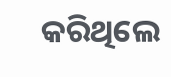କରିଥିଲେ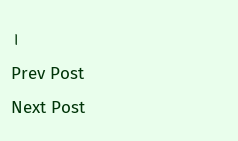।
Prev Post
Next Post